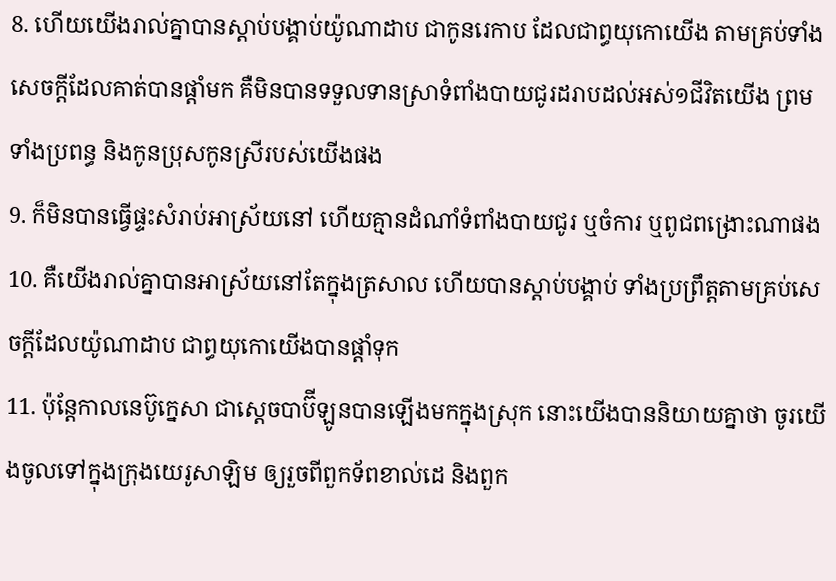8. ហើយយើងរាល់គ្នាបានស្តាប់បង្គាប់យ៉ូណាដាប ជាកូនរេកាប ដែលជាព្ធយុកោយើង តាមគ្រប់ទាំងសេចក្តីដែលគាត់បានផ្តាំមក គឺមិនបានទទួលទានស្រាទំពាំងបាយជូរដរាបដល់អស់១ជីវិតយើង ព្រមទាំងប្រពន្ធ និងកូនប្រុសកូនស្រីរបស់យើងផង
9. ក៏មិនបានធ្វើផ្ទះសំរាប់អាស្រ័យនៅ ហើយគ្មានដំណាំទំពាំងបាយជូរ ឬចំការ ឬពូជពង្រោះណាផង
10. គឺយើងរាល់គ្នាបានអាស្រ័យនៅតែក្នុងត្រសាល ហើយបានស្តាប់បង្គាប់ ទាំងប្រព្រឹត្តតាមគ្រប់សេចក្តីដែលយ៉ូណាដាប ជាព្ធយុកោយើងបានផ្តាំទុក
11. ប៉ុន្តែកាលនេប៊ូក្នេសា ជាស្តេចបាប៊ីឡូនបានឡើងមកក្នុងស្រុក នោះយើងបាននិយាយគ្នាថា ចូរយើងចូលទៅក្នុងក្រុងយេរូសាឡិម ឲ្យរួចពីពួកទ័ពខាល់ដេ និងពួក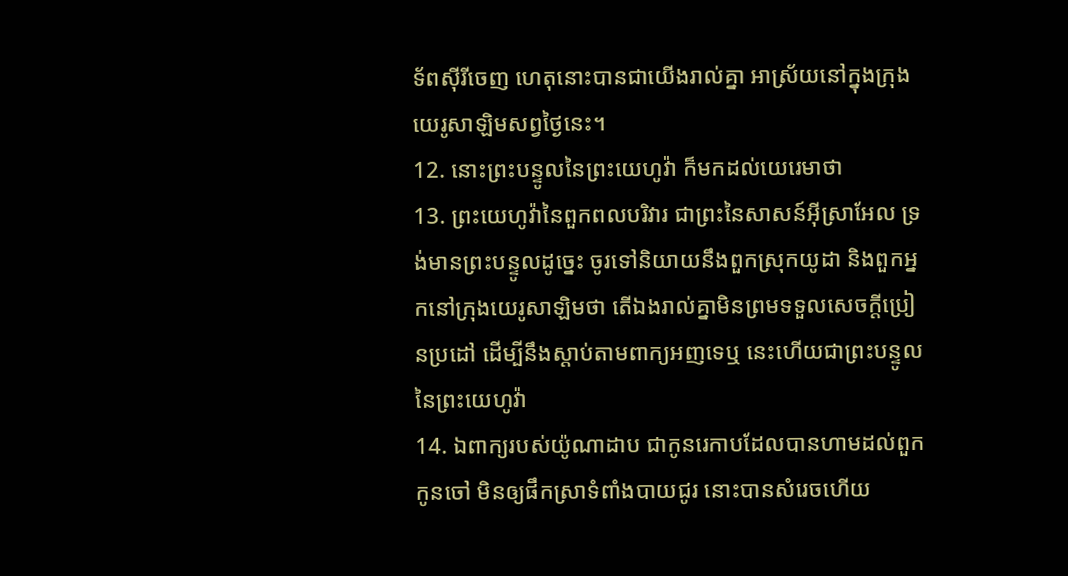ទ័ពស៊ីរីចេញ ហេតុនោះបានជាយើងរាល់គ្នា អាស្រ័យនៅក្នុងក្រុងយេរូសាឡិមសព្វថ្ងៃនេះ។
12. នោះព្រះបន្ទូលនៃព្រះយេហូវ៉ា ក៏មកដល់យេរេមាថា
13. ព្រះយេហូវ៉ានៃពួកពលបរិវារ ជាព្រះនៃសាសន៍អ៊ីស្រាអែល ទ្រង់មានព្រះបន្ទូលដូច្នេះ ចូរទៅនិយាយនឹងពួកស្រុកយូដា និងពួកអ្នកនៅក្រុងយេរូសាឡិមថា តើឯងរាល់គ្នាមិនព្រមទទួលសេចក្តីប្រៀនប្រដៅ ដើម្បីនឹងស្តាប់តាមពាក្យអញទេឬ នេះហើយជាព្រះបន្ទូលនៃព្រះយេហូវ៉ា
14. ឯពាក្យរបស់យ៉ូណាដាប ជាកូនរេកាបដែលបានហាមដល់ពួកកូនចៅ មិនឲ្យផឹកស្រាទំពាំងបាយជូរ នោះបានសំរេចហើយ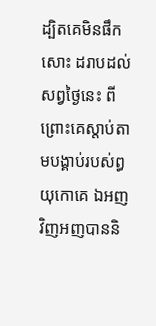ដ្បិតគេមិនផឹកសោះ ដរាបដល់សព្វថ្ងៃនេះ ពីព្រោះគេស្តាប់តាមបង្គាប់របស់ព្ធយុកោគេ ឯអញវិញអញបាននិ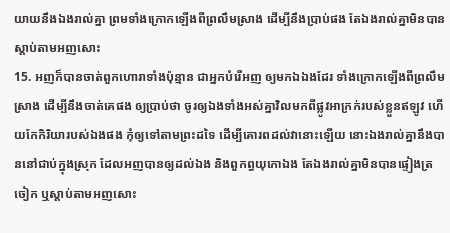យាយនឹងឯងរាល់គ្នា ព្រមទាំងក្រោកឡើងពីព្រលឹមស្រាង ដើម្បីនឹងប្រាប់ផង តែឯងរាល់គ្នាមិនបានស្តាប់តាមអញសោះ
15. អញក៏បានចាត់ពួកហោរាទាំងប៉ុន្មាន ជាអ្នកបំរើអញ ឲ្យមកឯឯងដែរ ទាំងក្រោកឡើងពីព្រលឹមស្រាង ដើម្បីនឹងចាត់គេផង ឲ្យប្រាប់ថា ចូរឲ្យឯងទាំងអស់គ្នាវិលមកពីផ្លូវអាក្រក់របស់ខ្លួនឥឡូវ ហើយកែកិរិយារបស់ឯងផង កុំឲ្យទៅតាមព្រះដទៃ ដើម្បីគោរពដល់វានោះឡើយ នោះឯងរាល់គ្នានឹងបាននៅជាប់ក្នុងស្រុក ដែលអញបានឲ្យដល់ឯង និងពួកព្ធយុកោឯង តែឯងរាល់គ្នាមិនបានផ្ទៀងត្រចៀក ឬស្តាប់តាមអញសោះ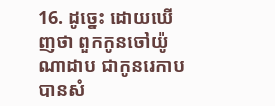16. ដូច្នេះ ដោយឃើញថា ពួកកូនចៅយ៉ូណាដាប ជាកូនរេកាប បានសំ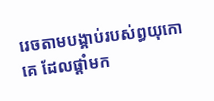រេចតាមបង្គាប់របស់ព្ធយុកោគេ ដែលផ្តាំមក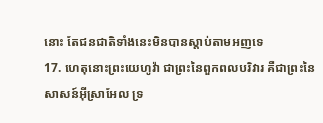នោះ តែជនជាតិទាំងនេះមិនបានស្តាប់តាមអញទេ
17. ហេតុនោះព្រះយេហូវ៉ា ជាព្រះនៃពួកពលបរិវារ គឺជាព្រះនៃសាសន៍អ៊ីស្រាអែល ទ្រ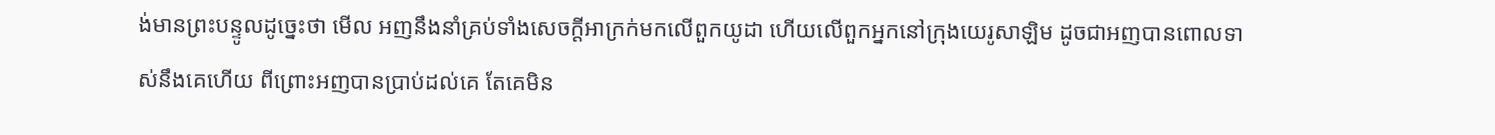ង់មានព្រះបន្ទូលដូច្នេះថា មើល អញនឹងនាំគ្រប់ទាំងសេចក្តីអាក្រក់មកលើពួកយូដា ហើយលើពួកអ្នកនៅក្រុងយេរូសាឡិម ដូចជាអញបានពោលទាស់នឹងគេហើយ ពីព្រោះអញបានប្រាប់ដល់គេ តែគេមិន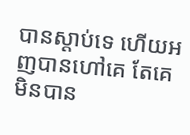បានស្តាប់ទេ ហើយអញបានហៅគេ តែគេមិនបាន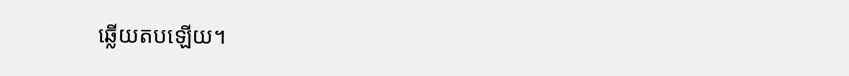ឆ្លើយតបឡើយ។